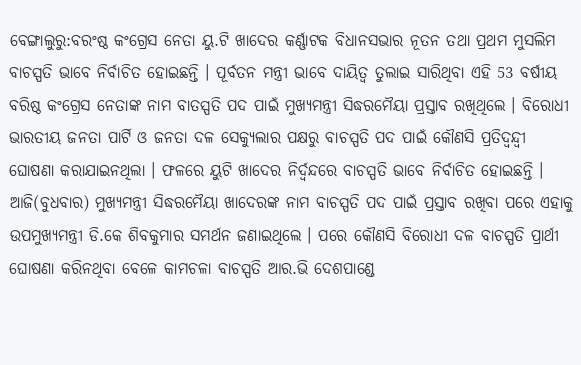ବେଙ୍ଗାଲୁରୁ:ବରଂଷ୍ଠ କଂଗ୍ରେସ ନେତା ୟୁ.ଟି ଖାଦେର କର୍ଣ୍ଣାଟକ ବିଧାନସଭାର ନୂତନ ତଥା ପ୍ରଥମ ମୁସଲିମ ବାଚସ୍ପତି ଭାବେ ନିର୍ବାଚିତ ହୋଇଛନ୍ତି । ପୂର୍ବତନ ମନ୍ତ୍ରୀ ଭାବେ ଦାୟିତ୍ବ ତୁଲାଇ ସାରିଥିବା ଏହି 53 ବର୍ଷୀୟ ବରିଷ୍ଠ କଂଗ୍ରେସ ନେତାଙ୍କ ନାମ ବାତସ୍ପତି ପଦ ପାଇଁ ମୁଖ୍ୟମନ୍ତ୍ରୀ ସିଦ୍ଧରମୈୟା ପ୍ରସ୍ତାବ ରଖିଥିଲେ । ବିରୋଧୀ ଭାରତୀୟ ଜନତା ପାର୍ଟି ଓ ଜନତା ଦଳ ସେକ୍ୟୁଲାର ପକ୍ଷରୁ ବାଚସ୍ପତି ପଦ ପାଇଁ କୌଣସି ପ୍ରତିଦ୍ବନ୍ଦ୍ବୀ ଘୋଷଣା କରାଯାଇନଥିଲା । ଫଳରେ ୟୁଟି ଖାଦେର ନିର୍ଦ୍ବନ୍ଦରେ ବାଚସ୍ପତି ଭାବେ ନିର୍ବାଚିତ ହୋଇଛନ୍ତି ।
ଆଜି(ବୁଧବାର) ମୁଖ୍ୟମନ୍ତ୍ରୀ ସିଦ୍ଧରମୈୟା ଖାଦେରଙ୍କ ନାମ ବାଚସ୍ପତି ପଦ ପାଇଁ ପ୍ରସ୍ତାବ ରଖିବା ପରେ ଏହାକୁ ଉପମୁଖ୍ୟମନ୍ତ୍ରୀ ଡି.କେ ଶିବକୁମାର ସମର୍ଥନ ଜଣାଇଥିଲେ । ପରେ କୌଣସି ବିରୋଧୀ ଦଳ ବାଚସ୍ପତି ପ୍ରାର୍ଥୀ ଘୋଷଣା କରିନଥିବା ବେଳେ କାମଚଳା ବାଚସ୍ପତି ଆର.ଭି ଦେଶପାଣ୍ଡେ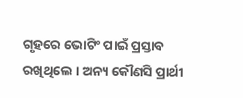ଗୃହରେ ଭୋଟିଂ ପାଇଁ ପ୍ରସ୍ତାବ ରଖିଥିଲେ । ଅନ୍ୟ କୌଣସି ପ୍ରାର୍ଥୀ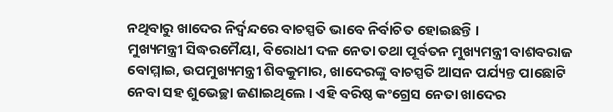ନଥିବାରୁ ଖାଦେର ନିର୍ଦ୍ବନ୍ଦରେ ବାଚସ୍ପତି ଭାବେ ନିର୍ବାଚିତ ହୋଇଛନ୍ତି ।
ମୁଖ୍ୟମନ୍ତ୍ରୀ ସିଦ୍ଧରମୈୟା, ବିରୋଧୀ ଦଳ ନେତା ତଥା ପୂର୍ବତନ ମୁଖ୍ୟମନ୍ତ୍ରୀ ବାଶବରାଜ ବୋମ୍ମାଇ, ଉପମୁଖ୍ୟମନ୍ତ୍ରୀ ଶିବକୁମାର, ଖାଦେରଙ୍କୁ ବାଚସ୍ପତି ଆସନ ପର୍ଯ୍ୟନ୍ତ ପାଛୋଟି ନେବା ସହ ଶୁଭେଚ୍ଛା ଜଣାଇଥିଲେ । ଏହି ବରିଷ୍ଠ କଂଗ୍ରେସ ନେତା ଖାଦେର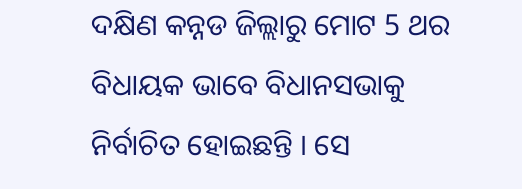ଦକ୍ଷିଣ କନ୍ନଡ ଜିଲ୍ଲାରୁ ମୋଟ 5 ଥର ବିଧାୟକ ଭାବେ ବିଧାନସଭାକୁ ନିର୍ବାଚିତ ହୋଇଛନ୍ତି । ସେ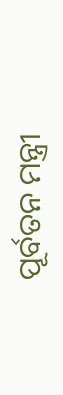ପୂର୍ବତନ ମନ୍ତ୍ରୀ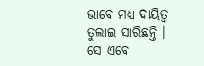ଭାବେ ମଧ୍ୟ ଦାୟିତ୍ବ ତୁଲାଇ ସାରିଛନ୍ତି । ସେ ଏବେ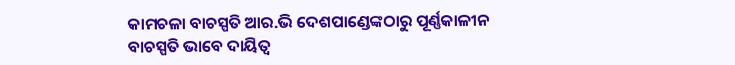କାମଚଳା ବାଚସ୍ପତି ଆର.ଭି ଦେଶପାଣ୍ଡେଙ୍କଠାରୁ ପୂର୍ଣ୍ଣକାଳୀନ ବାଚସ୍ପତି ଭାବେ ଦାୟିତ୍ବ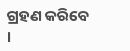ଗ୍ରହଣ କରିବେ ।